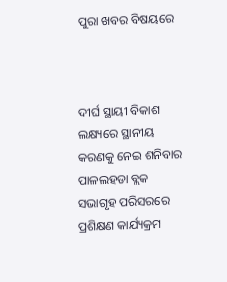ପୁରା ଖବର ବିଷୟରେ



ଦୀର୍ଘ ସ୍ଥାୟୀ ବିକାଶ ଲକ୍ଷ୍ୟରେ ସ୍ଥାନୀୟ କରଣକୁ ନେଇ ଶନିବାର ପାଳଲହଡା ବ୍ଲକ ସଭାଗୃହ ପରିସରରେ ପ୍ରଶିକ୍ଷଣ କାର୍ଯ୍ୟକ୍ରମ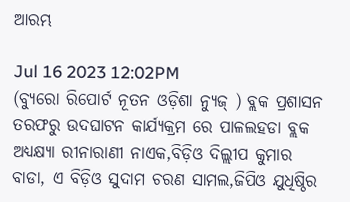ଆରମ୍ଭ

Jul 16 2023 12:02PM
(ବ୍ୟୁରୋ ରିପୋର୍ଟ ନୂତନ ଓଡ଼ିଶା ନ୍ୟୁଜ୍ ) ବ୍ଲକ ପ୍ରଶାସନ ତରଫରୁ ଉଦଘାଟନ କାର୍ଯ୍ୟକ୍ରମ ରେ ପାଳଲହଡା ବ୍ଲକ ଅଧ୍ୟକ୍ଷ୍ୟା ରୀନାରାଣୀ ନାଏକ,ବିଡ଼ିଓ ଦିଲ୍ଲୀପ କୁମାର ବାଡା, ଏ ବିଡ଼ିଓ ସୁଦାମ ଚରଣ ସାମଲ,ଜିପିଓ ଯୁଧିଷ୍ଠିର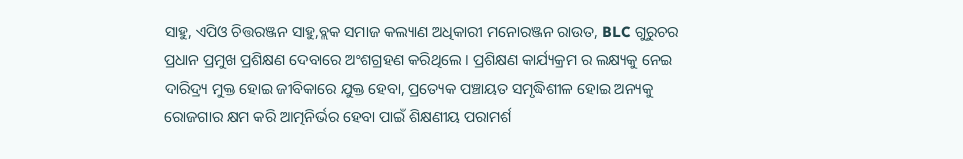ସାହୁ, ଏପିଓ ଚିତ୍ତରଞ୍ଜନ ସାହୁ,ବ୍ଲକ ସମାଜ କଲ୍ୟାଣ ଅଧିକାରୀ ମନୋରଞ୍ଜନ ରାଉତ, BLC ଗୁରୁଚର ପ୍ରଧାନ ପ୍ରମୁଖ ପ୍ରଶିକ୍ଷଣ ଦେବାରେ ଅଂଶଗ୍ରହଣ କରିଥିଲେ । ପ୍ରଶିକ୍ଷଣ କାର୍ଯ୍ୟକ୍ରମ ର ଲକ୍ଷ୍ୟକୁ ନେଇ ଦାରିଦ୍ର୍ୟ ମୁକ୍ତ ହୋଇ ଜୀବିକାରେ ଯୁକ୍ତ ହେବା, ପ୍ରତ୍ୟେକ ପଞ୍ଚାୟତ ସମୃଦ୍ଧିଶୀଳ ହୋଇ ଅନ୍ୟକୁ ରୋଜଗାର କ୍ଷମ କରି ଆତ୍ମନିର୍ଭର ହେବା ପାଇଁ ଶିକ୍ଷଣୀୟ ପରାମର୍ଶ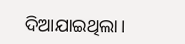ଦିଆଯାଇଥିଲା।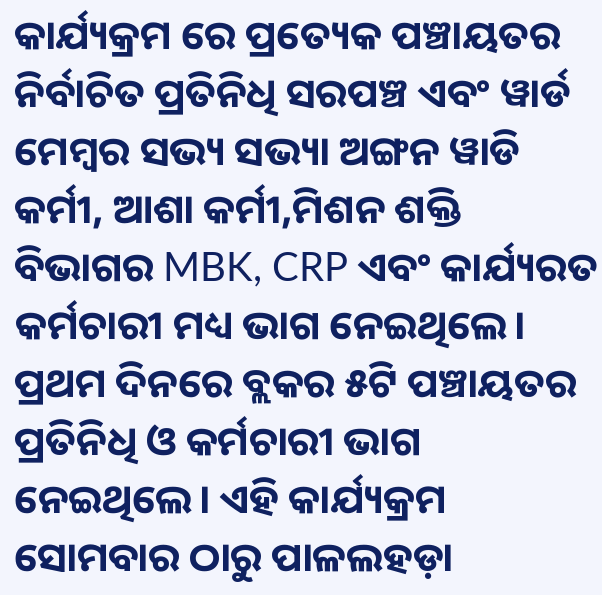କାର୍ଯ୍ୟକ୍ରମ ରେ ପ୍ରତ୍ୟେକ ପଞ୍ଚାୟତର ନିର୍ବାଚିତ ପ୍ରତିନିଧି ସରପଞ୍ଚ ଏବଂ ୱାର୍ଡ ମେମ୍ବର ସଭ୍ୟ ସଭ୍ୟା ଅଙ୍ଗନ ୱାଡି କର୍ମୀ, ଆଶା କର୍ମୀ,ମିଶନ ଶକ୍ତି ବିଭାଗର MBK, CRP ଏବଂ କାର୍ଯ୍ୟରତ କର୍ମଚାରୀ ମଧ୍ୟ ଭାଗ ନେଇଥିଲେ। ପ୍ରଥମ ଦିନରେ ବ୍ଲକର ୫ଟି ପଞ୍ଚାୟତର ପ୍ରତିନିଧି ଓ କର୍ମଚାରୀ ଭାଗ ନେଇଥିଲେ। ଏହି କାର୍ଯ୍ୟକ୍ରମ ସୋମବାର ଠାରୁ ପାଳଲହଡ଼ା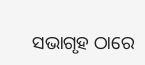ସଭାଗୃହ ଠାରେ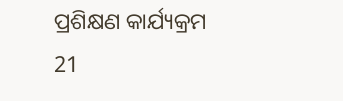ପ୍ରଶିକ୍ଷଣ କାର୍ଯ୍ୟକ୍ରମ 21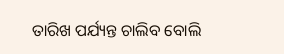ତାରିଖ ପର୍ଯ୍ୟନ୍ତ ଚାଲିବ ବୋଲି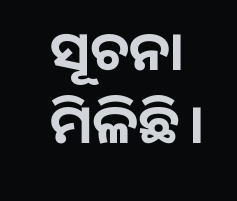ସୂଚନା ମିଳିଛି।